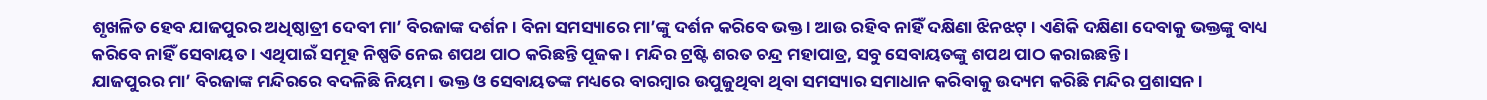ଶୃଖଳିତ ହେବ ଯାଜପୁରର ଅଧିଷ୍ଠାତ୍ରୀ ଦେବୀ ମା’ ବିରଜାଙ୍କ ଦର୍ଶନ । ବିନା ସମସ୍ୟାରେ ମା’ଙ୍କୁ ଦର୍ଶନ କରିବେ ଭକ୍ତ । ଆଉ ରହିବ ନାହିଁ ଦକ୍ଷିଣା ଝିନଝଟ୍ । ଏଣିକି ଦକ୍ଷିଣା ଦେବାକୁ ଭକ୍ତଙ୍କୁ ବାଧ୍ୟ କରିବେ ନାହିଁ ସେବାୟତ । ଏଥିପାଇଁ ସମୂହ ନିଷ୍ପତି ନେଇ ଶପଥ ପାଠ କରିଛନ୍ତି ପୂଜକ । ମନ୍ଦିର ଟ୍ରଷ୍ଟି ଶରତ ଚନ୍ଦ୍ର ମହାପାତ୍ର, ସବୁ ସେବାୟତଙ୍କୁ ଶପଥ ପାଠ କରାଇଛନ୍ତି ।
ଯାଜପୁରର ମା’ ବିରଜାଙ୍କ ମନ୍ଦିରରେ ବଦଳିଛି ନିୟମ । ଭକ୍ତ ଓ ସେବାୟତଙ୍କ ମଧ୍ୟରେ ବାରମ୍ବାର ଉପୁଜୁଥିବା ଥିବା ସମସ୍ୟାର ସମାଧାନ କରିବାକୁ ଉଦ୍ୟମ କରିଛି ମନ୍ଦିର ପ୍ରଶାସନ ।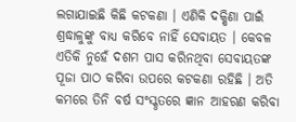ଲଗାଯାଇଛି କିଛି କଟକଣା । ଏଣିକି ଦକ୍ଷିଣା ପାଇଁ ଶ୍ରଦ୍ଧାଳୁଙ୍କୁ ବାଧ୍ୟ କରିବେ ନାହିଁ ସେବାୟତ । କେବଳ ଏତିକି ନୁହେଁ ଦଶମ ପାସ କରିନଥିବା ସେବାୟତଙ୍କ ପୂଜା ପାଠ କରିବା ଉପରେ କଟକଣା ରହିଛି । ଅତି କମରେ ତିନି ବର୍ଷ ସଂସ୍କୃତରେ ଜ୍ଞାନ ଆହରଣ କରିବା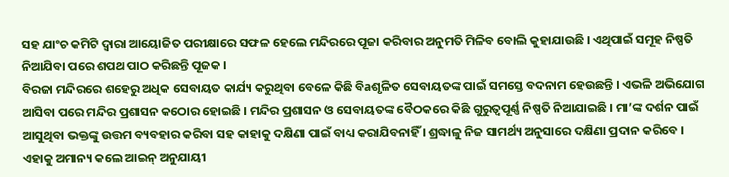ସହ ଯାଂଚ କମିଟି ଦ୍ୱାରା ଆୟୋଜିତ ପରୀକ୍ଷାରେ ସଫଳ ହେଲେ ମନ୍ଦିରରେ ପୂଜା କରିବାର ଅନୁମତି ମିଳିବ ବୋଲି କୁହାଯାଉଛି । ଏଥିପାଇଁ ସମୂହ ନିଷ୍ପତି ନିଆଯିବା ପରେ ଶପଥ ପାଠ କରିଛନ୍ତି ପୂଜକ ।
ବିରଜା ମନ୍ଦିରରେ ଶହେରୁ ଅଧିକ ସେବାୟତ କାର୍ଯ୍ୟ କରୁଥିବା ବେଳେ କିଛି ବିaଶୃଳିତ ସେବାୟତଙ୍କ ପାଇଁ ସମସ୍ତେ ବଦନାମ ହେଉଛନ୍ତି । ଏଭଳି ଅଭିଯୋଗ ଆସିବା ପରେ ମନ୍ଦିର ପ୍ରଶାସନ କଠୋର ହୋଇଛି । ମନ୍ଦିର ପ୍ରଶାସନ ଓ ସେବାୟତଙ୍କ ବୈଠକରେ କିଛି ଗୁରୁତ୍ୱପୂର୍ଣ୍ଣ ନିଷ୍ପତି ନିଆଯାଇଛି । ମା’ଙ୍କ ଦର୍ଶନ ପାଇଁ ଆସୁଥିବା ଭକ୍ତଙ୍କୁ ଉତ୍ତମ ବ୍ୟବହାର କରିବା ସହ କାହାକୁ ଦକ୍ଷିଣା ପାଇଁ ବାଧ୍ୟ କରାଯିବନାହିଁ । ଶ୍ରଦ୍ଧାଳୁ ନିଜ ସାମର୍ଥ୍ୟ ଅନୁସାରେ ଦକ୍ଷିଣା ପ୍ରଦାନ କରିବେ । ଏହାକୁ ଅମାନ୍ୟ କଲେ ଆଇନ୍ ଅନୁଯାୟୀ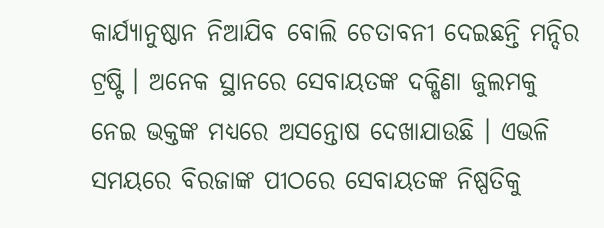କାର୍ଯ୍ୟାନୁଷ୍ଠାନ ନିଆଯିବ ବୋଲି ଚେତାବନୀ ଦେଇଛନ୍ତି ମନ୍ଦିର ଟ୍ରଷ୍ଟି । ଅନେକ ସ୍ଥାନରେ ସେବାୟତଙ୍କ ଦକ୍ଷିଣା ଜୁଲମକୁ ନେଇ ଭକ୍ତଙ୍କ ମଧ୍ୟରେ ଅସନ୍ତୋଷ ଦେଖାଯାଉଛି । ଏଭଳି ସମୟରେ ବିରଜାଙ୍କ ପୀଠରେ ସେବାୟତଙ୍କ ନିଷ୍ପତିକୁ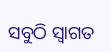ସବୁଠି ସ୍ୱାଗତ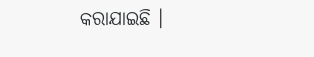କରାଯାଇଛି ।